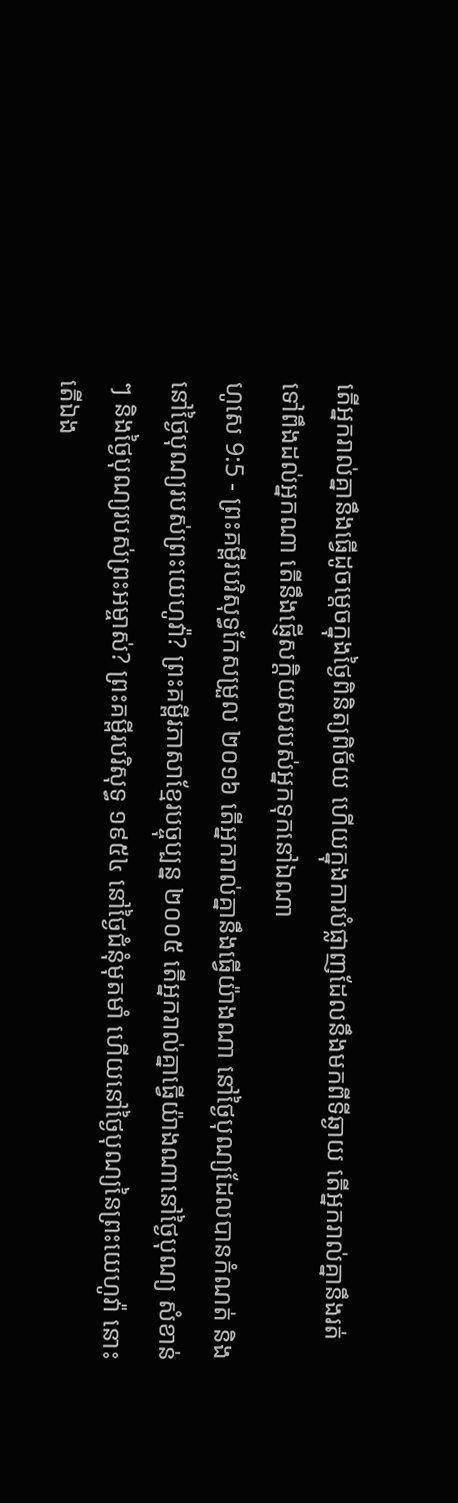តើអ្នករាល់គ្នានឹងធ្វើដូចម្តេចក្នុងថ្ងៃពិនិត្យពិច័យ ហើយក្នុងការបំផ្លាញដែលនឹងមកពីទីឆ្ងាយ តើអ្នករាល់គ្នានឹងរត់ទៅពឹងដល់អ្នកណា តើនឹងផ្ញើសក្តិយសរបស់អ្នកទុកនៅឯណា
ហូសេ 9:5 - ព្រះគម្ពីរបរិសុទ្ធកែសម្រួល ២០១៦ តើអ្នករាល់គ្នានឹងធ្វើយ៉ាងណា នៅថ្ងៃបុណ្យដែលបានកំណត់ និងនៅថ្ងៃបុណ្យរបស់ព្រះយេហូវ៉ា? ព្រះគម្ពីរភាសាខ្មែរបច្ចុប្បន្ន ២០០៥ តើអ្នករាល់គ្នាធ្វើយ៉ាងណានៅថ្ងៃបុណ្យ សំខាន់ៗ និងថ្ងៃបុណ្យរបស់ព្រះអម្ចាស់? ព្រះគម្ពីរបរិសុទ្ធ ១៩៥៤ នៅថ្ងៃជំនុំមុតមាំ ហើយនៅថ្ងៃបុណ្យនៃព្រះយេហូវ៉ា នោះតើឯង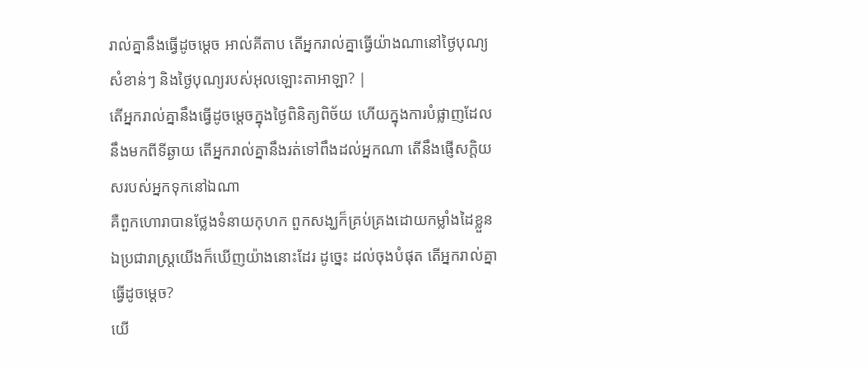រាល់គ្នានឹងធ្វើដូចម្តេច អាល់គីតាប តើអ្នករាល់គ្នាធ្វើយ៉ាងណានៅថ្ងៃបុណ្យ សំខាន់ៗ និងថ្ងៃបុណ្យរបស់អុលឡោះតាអាឡា? |
តើអ្នករាល់គ្នានឹងធ្វើដូចម្តេចក្នុងថ្ងៃពិនិត្យពិច័យ ហើយក្នុងការបំផ្លាញដែលនឹងមកពីទីឆ្ងាយ តើអ្នករាល់គ្នានឹងរត់ទៅពឹងដល់អ្នកណា តើនឹងផ្ញើសក្តិយសរបស់អ្នកទុកនៅឯណា
គឺពួកហោរាបានថ្លែងទំនាយកុហក ពួកសង្ឃក៏គ្រប់គ្រងដោយកម្លាំងដៃខ្លួន ឯប្រជារាស្ត្រយើងក៏ឃើញយ៉ាងនោះដែរ ដូច្នេះ ដល់ចុងបំផុត តើអ្នករាល់គ្នាធ្វើដូចម្តេច?
យើ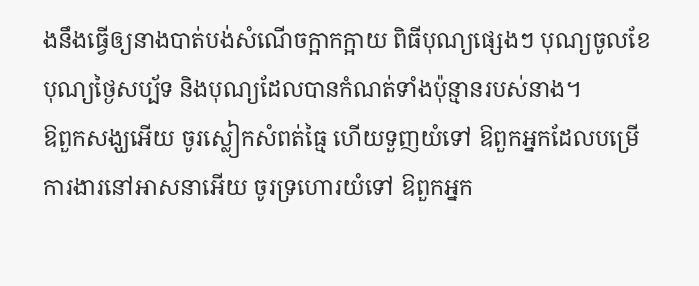ងនឹងធ្វើឲ្យនាងបាត់បង់សំណើចក្អាកក្អាយ ពិធីបុណ្យផ្សេងៗ បុណ្យចូលខែ បុណ្យថ្ងៃសប្ប័ទ និងបុណ្យដែលបានកំណត់ទាំងប៉ុន្មានរបស់នាង។
ឱពួកសង្ឃអើយ ចូរស្លៀកសំពត់ធ្មៃ ហើយទួញយំទៅ ឱពួកអ្នកដែលបម្រើការងារនៅអាសនាអើយ ចូរទ្រហោរយំទៅ ឱពួកអ្នក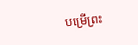បម្រើព្រះ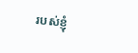របស់ខ្ញុំ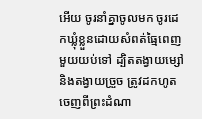អើយ ចូរនាំគ្នាចូលមក ចូរដេកឃ្លុំខ្លួនដោយសំពត់ធ្មៃពេញមួយយប់ទៅ ដ្បិតតង្វាយម្សៅ និងតង្វាយច្រួច ត្រូវដកហូតចេញពីព្រះដំណា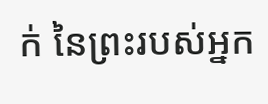ក់ នៃព្រះរបស់អ្នក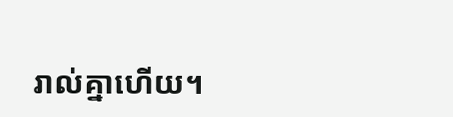រាល់គ្នាហើយ។